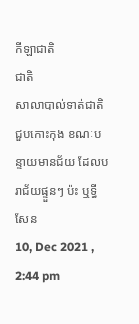កីឡាជាតិ
ជាតិ
សាលាបាល់ទាត់ជាតិ ជួបកោះកុង ខណៈបន្ទាយមានជ័យ ដែលបរាជ័យផ្ទួនៗ ប៉ះ ឬទ្ធី សែន
10, Dec 2021 , 2:44 pm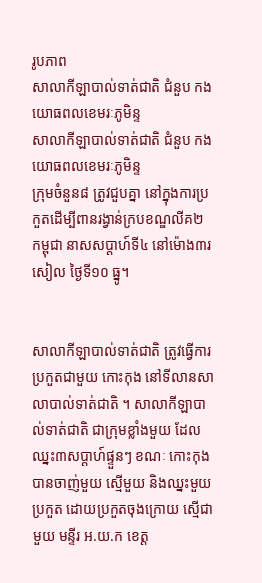រូបភាព
សាលាកីឡាបាល់ទាត់ជាតិ ជំនួប កងយោធពលខេមរៈភូមិន្ទ
សាលាកីឡាបាល់ទាត់ជាតិ ជំនួប កងយោធពលខេមរៈភូមិន្ទ
ក្រុមចំនួន៨ ត្រូវជួបគ្នា នៅក្នុងការប្រកួតដើម្បីពានរង្វាន់ក្របខណ្ឌលីគ២ កម្ពុជា នាសសប្ដាហ៍ទី៤ នៅម៉ោង៣រសៀល ថ្ងៃទី១០ ធ្នូ។


សាលាកីឡាបាល់ទាត់ជាតិ ត្រូវធ្វើការប្រកួតជាមួយ កោះកុង នៅទីលានសាលាបាល់ទាត់ជាតិ ។ សាលាកីឡាបាល់ទាត់ជាតិ ជាក្រុមខ្លាំងមួយ ដែលឈ្នះ៣សប្ដាហ៍ផ្ទួនៗ ខណៈ កោះកុង បានចាញ់មួយ ស្មើមួយ និងឈ្នះមួយប្រកួត ដោយប្រកួតចុងក្រោយ ស្មើជាមួយ មន្ទីរ អ.យ.ក ខេត្ត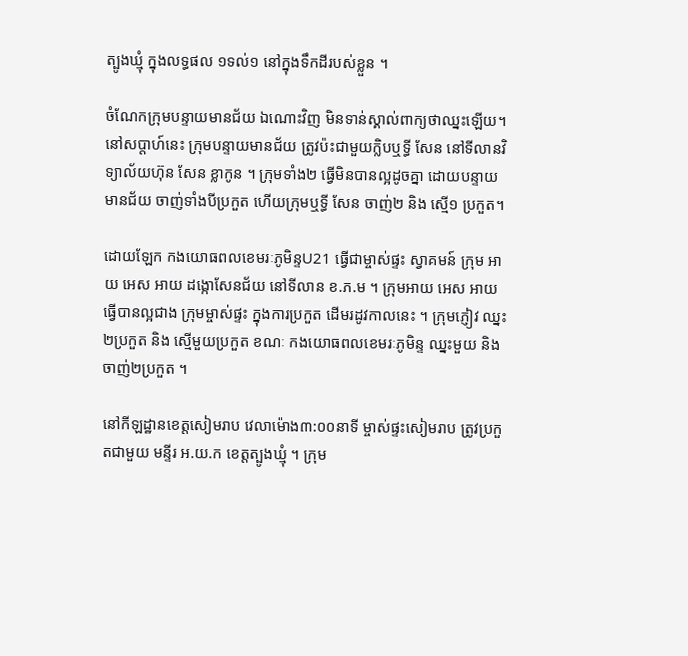ត្បូងឃ្មុំ ក្នុងលទ្ធផល ១ទល់១ នៅក្នុងទឹកដីរបស់ខ្លួន ។

ចំណែកក្រុមបន្ទាយមានជ័យ ឯណោះវិញ មិនទាន់ស្គាល់ពាក្យថាឈ្នះឡើយ។ នៅសប្ដាហ៍នេះ ក្រុមបន្ទាយមានជ័យ ត្រូវប៉ះជាមួយក្លិបឬទ្ធី សែន នៅទីលានវិទ្យាល័យហ៊ុន សែន ខ្លាកូន ។ ក្រុមទាំង២ ធ្វើមិនបានល្អដូចគ្នា ដោយបន្ទាយមានជ័យ ចាញ់ទាំងបីប្រកួត ហើយក្រុមឬទ្ធី សែន ចាញ់២ និង ស្មើ១ ប្រកួត។

ដោយឡែក កងយោធពលខេមរៈភូមិន្ទU21 ធ្វើជាម្ចាស់ផ្ទះ ស្វាគមន៍ ក្រុម អាយ អេស អាយ ដង្កោសែនជ័យ នៅទីលាន ខ.ភ.ម ។ ក្រុមអាយ អេស អាយ ធ្វើបានល្អជាង ក្រុមម្ចាស់ផ្ទះ ក្នុងការប្រកួត ដើមរដូវកាលនេះ ។ ក្រុមភ្ញៀវ ឈ្នះ២ប្រកួត និង ស្មើមួយប្រកួត ខណៈ កងយោធពលខេមរៈភូមិន្ទ ឈ្នះមួយ និងចាញ់២ប្រកួត ។

នៅកីឡដ្ឋានខេត្តសៀមរាប វេលាម៉ោង៣:០០នាទី ម្ចាស់ផ្ទះសៀមរាប ត្រូវប្រកួតជាមួយ មន្ទីរ អ.យ.ក ខេត្តត្បូងឃ្មុំ ។ ក្រុម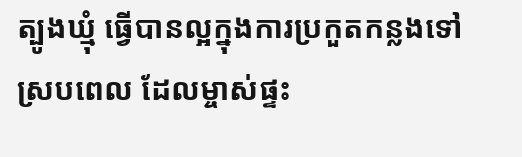ត្បូងឃ្មុំ ធ្វើបានល្អក្នុងការប្រកួតកន្លងទៅ ស្របពេល ដែលម្ចាស់ផ្ទះ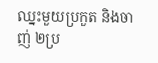ឈ្នះមួយប្រកួត និងចាញ់ ២ប្រ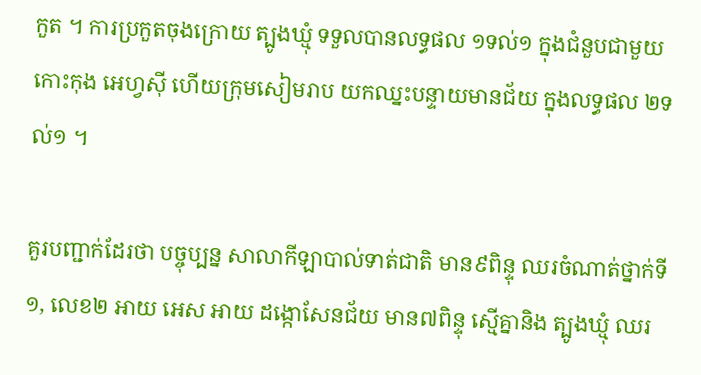កួត ។ ការប្រកួតចុងក្រោយ ត្បូងឃ្មុំ ទទួលបានលទ្ធផល ១ទល់១ ក្នុងជំនួបជាមួយ កោះកុង អេហ្វស៊ី ហើយក្រុមសៀមរាប យកឈ្នះបន្ទាយមានជ័យ ក្នុងលទ្ធផល ២ទល់១ ។

គួរបញ្ជាក់ដែរថា បច្ចុប្បន្ន សាលាកីឡាបាល់ទាត់ជាតិ មាន៩ពិន្ទុ ឈរចំណាត់ថ្នាក់ទី១, លេខ២ អាយ អេស អាយ ដង្កោសែនជ័យ មាន៧ពិន្ទុ ស្មើគ្នានិង ត្បូងឃ្មុំ ឈរ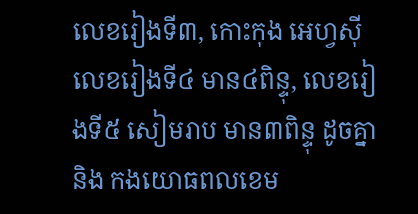លេខរៀងទី៣, កោះកុង អេហ្វស៊ី លេខរៀងទី៤ មាន៤ពិន្ទុ, លេខរៀងទី៥ សៀមរាប មាន៣ពិន្ទុ ដូចគ្នានិង កងយោធពលខេម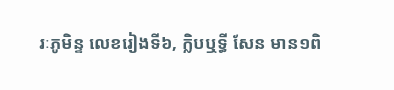រៈភូមិន្ទ លេខរៀងទី៦, ក្លិបឬទ្ធី សែន មាន១ពិ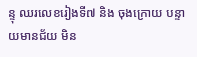ន្ទុ ឈរលេខរៀងទី៧ និង ចុងក្រោយ បន្ទាយមានជ័យ មិន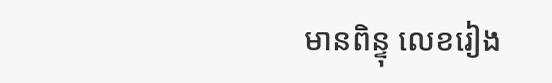មានពិន្ទុ លេខរៀង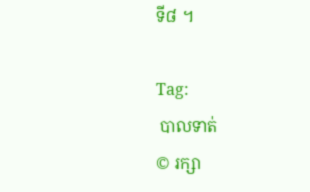ទី៨ ។

Tag:
 បាលទាត់
© រក្សា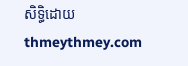សិទ្ធិដោយ thmeythmey.com